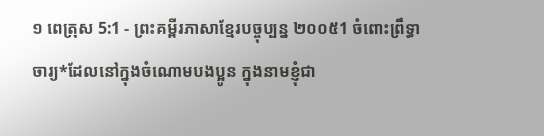១ ពេត្រុស 5:1 - ព្រះគម្ពីរភាសាខ្មែរបច្ចុប្បន្ន ២០០៥1 ចំពោះព្រឹទ្ធាចារ្យ*ដែលនៅក្នុងចំណោមបងប្អូន ក្នុងនាមខ្ញុំជា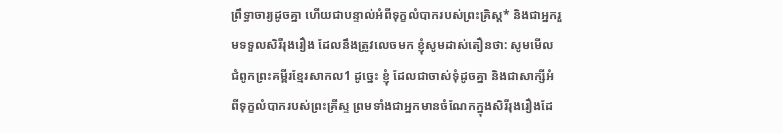ព្រឹទ្ធាចារ្យដូចគ្នា ហើយជាបន្ទាល់អំពីទុក្ខលំបាករបស់ព្រះគ្រិស្ត* និងជាអ្នករួមទទួលសិរីរុងរឿង ដែលនឹងត្រូវលេចមក ខ្ញុំសូមដាស់តឿនថា: សូមមើលជំពូកព្រះគម្ពីរខ្មែរសាកល1 ដូច្នេះ ខ្ញុំ ដែលជាចាស់ទុំដូចគ្នា និងជាសាក្សីអំពីទុក្ខលំបាករបស់ព្រះគ្រីស្ទ ព្រមទាំងជាអ្នកមានចំណែកក្នុងសិរីរុងរឿងដែ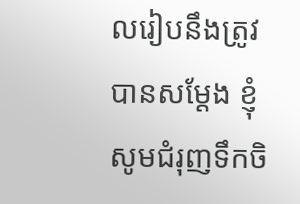លរៀបនឹងត្រូវបានសម្ដែង ខ្ញុំសូមជំរុញទឹកចិ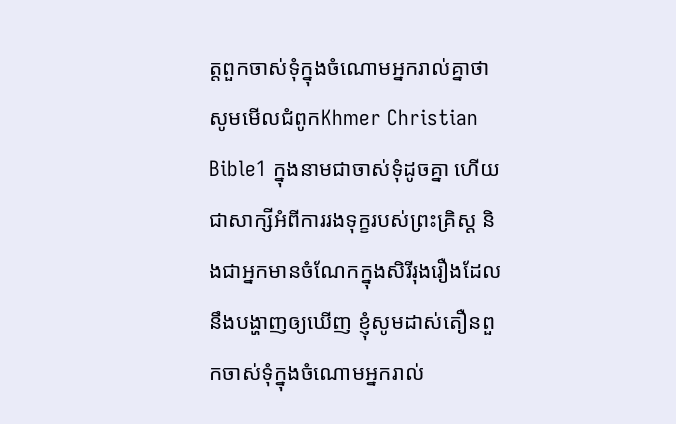ត្តពួកចាស់ទុំក្នុងចំណោមអ្នករាល់គ្នាថា សូមមើលជំពូកKhmer Christian Bible1 ក្នុងនាមជាចាស់ទុំដូចគ្នា ហើយជាសាក្សីអំពីការរងទុក្ខរបស់ព្រះគ្រិស្ដ និងជាអ្នកមានចំណែកក្នុងសិរីរុងរឿងដែលនឹងបង្ហាញឲ្យឃើញ ខ្ញុំសូមដាស់តឿនពួកចាស់ទុំក្នុងចំណោមអ្នករាល់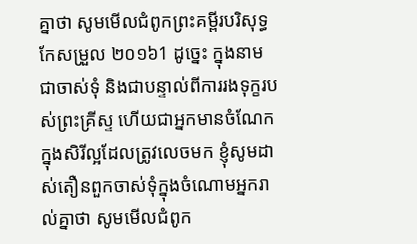គ្នាថា សូមមើលជំពូកព្រះគម្ពីរបរិសុទ្ធកែសម្រួល ២០១៦1 ដូច្នេះ ក្នុងនាមជាចាស់ទុំ និងជាបន្ទាល់ពីការរងទុក្ខរបស់ព្រះគ្រីស្ទ ហើយជាអ្នកមានចំណែកក្នុងសិរីល្អដែលត្រូវលេចមក ខ្ញុំសូមដាស់តឿនពួកចាស់ទុំក្នុងចំណោមអ្នករាល់គ្នាថា សូមមើលជំពូក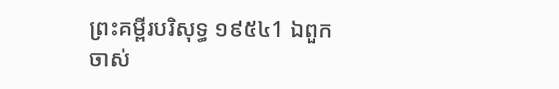ព្រះគម្ពីរបរិសុទ្ធ ១៩៥៤1 ឯពួកចាស់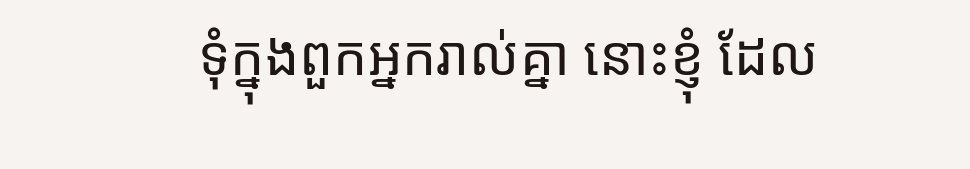ទុំក្នុងពួកអ្នករាល់គ្នា នោះខ្ញុំ ដែល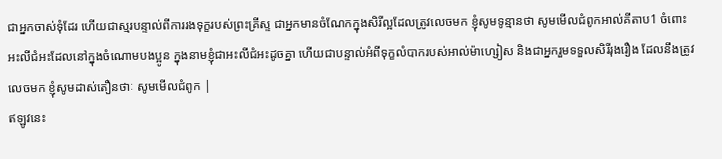ជាអ្នកចាស់ទុំដែរ ហើយជាស្មរបន្ទាល់ពីការរងទុក្ខរបស់ព្រះគ្រីស្ទ ជាអ្នកមានចំណែកក្នុងសិរីល្អដែលត្រូវលេចមក ខ្ញុំសូមទូន្មានថា សូមមើលជំពូកអាល់គីតាប1 ចំពោះអះលីជំអះដែលនៅក្នុងចំណោមបងប្អូន ក្នុងនាមខ្ញុំជាអះលីជំអះដូចគ្នា ហើយជាបន្ទាល់អំពីទុក្ខលំបាករបស់អាល់ម៉ាហ្សៀស និងជាអ្នករួមទទួលសិរីរុងរឿង ដែលនឹងត្រូវលេចមក ខ្ញុំសូមដាស់តឿនថាៈ សូមមើលជំពូក |
ឥឡូវនេះ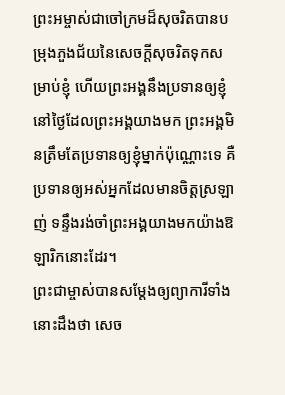ព្រះអម្ចាស់ជាចៅក្រមដ៏សុចរិតបានបម្រុងភួងជ័យនៃសេចក្ដីសុចរិតទុកសម្រាប់ខ្ញុំ ហើយព្រះអង្គនឹងប្រទានឲ្យខ្ញុំ នៅថ្ងៃដែលព្រះអង្គយាងមក ព្រះអង្គមិនត្រឹមតែប្រទានឲ្យខ្ញុំម្នាក់ប៉ុណ្ណោះទេ គឺប្រទានឲ្យអស់អ្នកដែលមានចិត្តស្រឡាញ់ ទន្ទឹងរង់ចាំព្រះអង្គយាងមកយ៉ាងឱឡារិកនោះដែរ។
ព្រះជាម្ចាស់បានសម្តែងឲ្យព្យាការីទាំងនោះដឹងថា សេច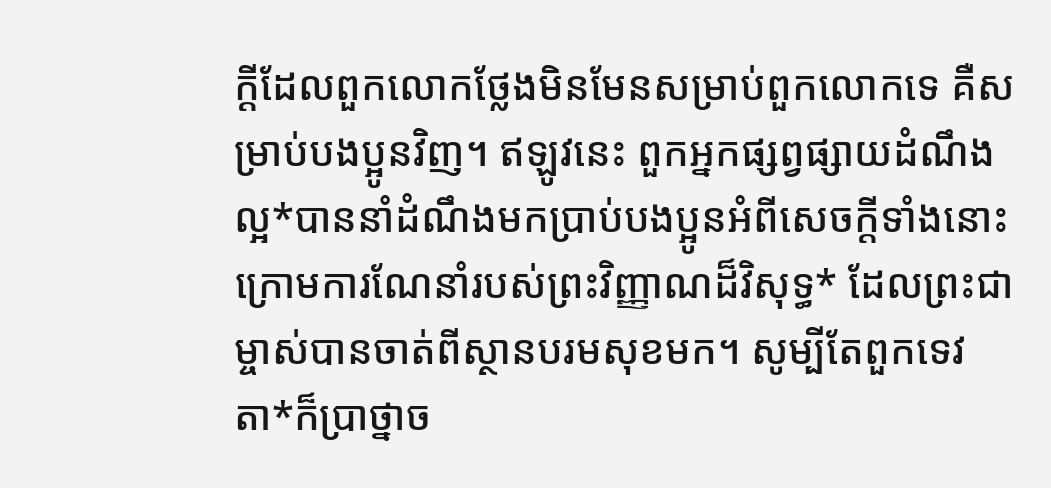ក្ដីដែលពួកលោកថ្លែងមិនមែនសម្រាប់ពួកលោកទេ គឺសម្រាប់បងប្អូនវិញ។ ឥឡូវនេះ ពួកអ្នកផ្សព្វផ្សាយដំណឹងល្អ*បាននាំដំណឹងមកប្រាប់បងប្អូនអំពីសេចក្ដីទាំងនោះ ក្រោមការណែនាំរបស់ព្រះវិញ្ញាណដ៏វិសុទ្ធ* ដែលព្រះជាម្ចាស់បានចាត់ពីស្ថានបរមសុខមក។ សូម្បីតែពួកទេវតា*ក៏ប្រាថ្នាច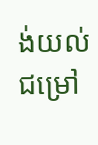ង់យល់ជម្រៅ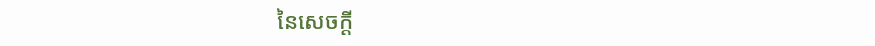នៃសេចក្ដី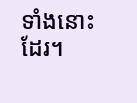ទាំងនោះដែរ។